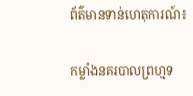ព័ត៌មានទាន់ហេតុការណ៍៖

កម្លាំងនគរបាលព្រហ្មទ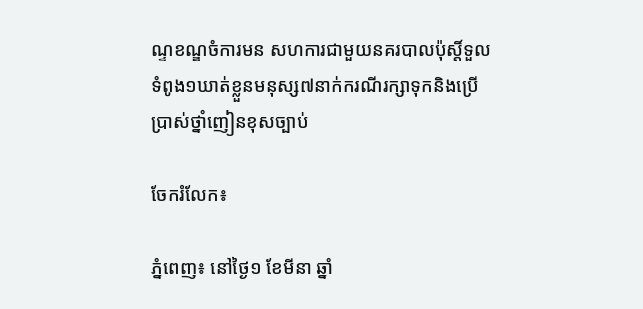ណ្ទខណ្ឌចំការមន សហការជាមួយនគរបាលប៉ុស្តិ៍ទួលទំពូង១ឃាត់ខ្លួនមនុស្ស៧នាក់ករណីរក្សាទុកនិងប្រើប្រាស់ថ្នាំញៀនខុសច្បាប់

ចែករំលែក៖

ភ្នំពេញ៖ នៅថ្ងៃ១ ខែមីនា ឆ្នាំ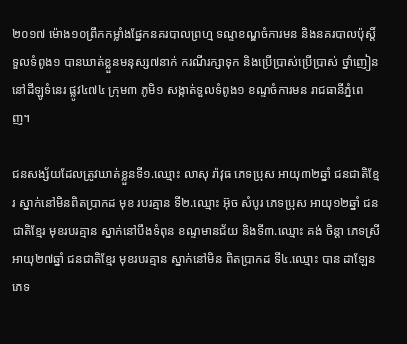២០១៧ ម៉ោង១០ព្រឹកកម្លាំងផ្នែកនគរបាលព្រហ្ម ទណ្ទខណ្ឌចំការមន និងនគរបាលប៉ុស្តិ៍ ទួលទំពូង១ បានឃាត់ខ្លួនមនុស្ស៧នាក់ ករណីរក្សាទុក និងប្រើប្រាស់ប្រើប្រាស់ ថ្នាំញៀន នៅដីឡូទំនេរ ផ្លូវ៤៧៤ ក្រុម៣ ភូមិ១ សង្កាត់ទួលទំពូង១ ខណ្ទចំការមន រាជធានីភ្នំពេញ។

ជនសង្ស័យដែលត្រូវឃាត់ខ្លួនទី១.ឈ្មោះ លាសុ រ៉ាវុធ ភេទប្រុស អាយុ៣២ឆ្នាំ ជនជាតិខ្មែរ ស្នាក់នៅមិនពិតប្រាកដ មុខ របរគ្មាន ទី២.ឈ្មោះ អ៊ុច សំបូរ ភេទប្រុស អាយុ១២ឆ្នាំ ជនជាតិខ្មែរ មុខរបរគ្មាន ស្នាក់នៅបឹងទំពុន ខណ្ទមានជ័យ និងទី៣.ឈ្មោះ គង់ ចិន្តា ភេទស្រី អាយុ២៧ឆ្នាំ ជនជាតិខ្មែរ មុខរបរគ្មាន ស្នាក់នៅមិន ពិតប្រាកដ ទី៤.ឈ្មោះ បាន ដាឡែន ភេទ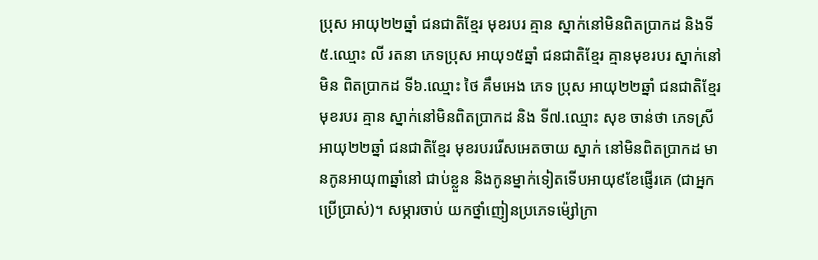ប្រុស អាយុ២២ឆ្នាំ ជនជាតិខ្មែរ មុខរបរ គ្មាន ស្នាក់នៅមិនពិតប្រាកដ និងទី៥.ឈ្មោះ លី រតនា ភេទប្រុស អាយុ១៥ឆ្នាំ ជនជាតិខ្មែរ គ្មានមុខរបរ ស្នាក់នៅមិន ពិតប្រាកដ ទី៦.ឈ្មោះ ថៃ គឹមអេង ភេទ ប្រុស អាយុ២២ឆ្នាំ ជនជាតិខ្មែរ មុខរបរ គ្មាន ស្នាក់នៅមិនពិតប្រាកដ និង ទី៧.ឈ្មោះ សុខ ចាន់ថា ភេទស្រី អាយុ២២ឆ្នាំ ជនជាតិខ្មែរ មុខរបររើសអេតចាយ ស្នាក់ នៅមិនពិតប្រាកដ មានកូនអាយុ៣ឆ្នាំនៅ ជាប់ខ្លួន និងកូនម្នាក់ទៀតទើបអាយុ៩ខែផ្ញើរគេ (ជាអ្នកប្រើប្រាស់)។ សម្ភារចាប់ យកថ្នាំញៀនប្រភេទម៉្សៅក្រា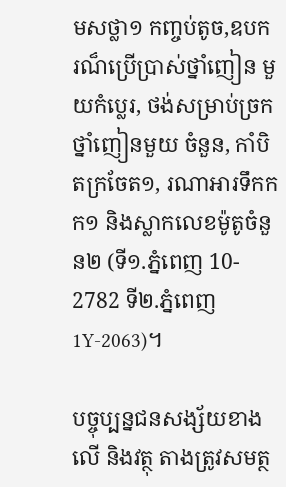មសថ្លា១ កញ្ចប់តូច,ឧបករណ៏ប្រើប្រាស់ថ្នាំញៀន មួយកំប្លេរ, ថង់សម្រាប់ច្រកថ្នាំញៀនមួយ ចំនួន, កាំបិតក្រចែត១, រណាអារទឹកកក១ និងស្លាកលេខម៉ូតូចំនួន២ (ទី១.ភ្នំពេញ 10- 2782 ទី២.ភ្នំពេញ1Y-2063)។

បច្ចុប្បន្នជនសង្ស័យខាងលើ និងវត្ថុ តាងត្រូវសមត្ថ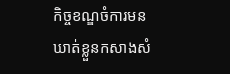កិច្ចខណ្ឌចំការមនឃាត់ខ្លួនកសាងសំ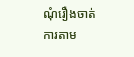ណុំរឿងចាត់ការតាម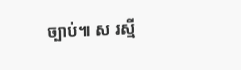ច្បាប់៕ ស រស្មី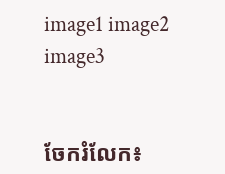image1 image2 image3


ចែករំលែក៖